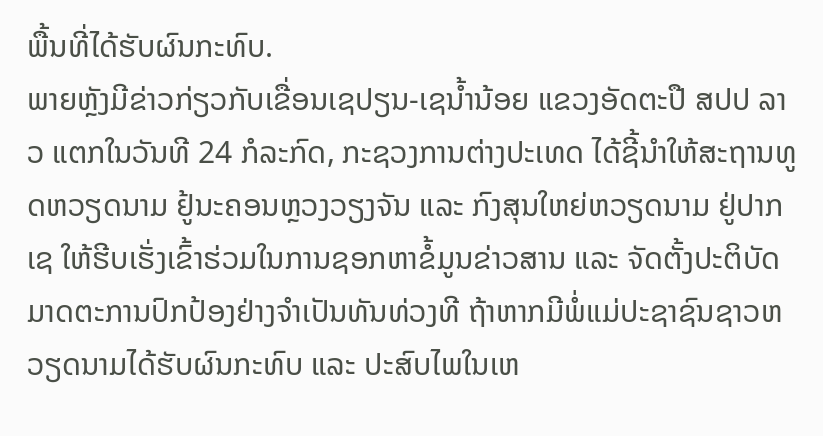ພື້ນທີ່ໄດ້ຮັບຜົນກະທົບ.
ພາຍຫັຼງມີຂ່າວກ່ຽວກັບເຂື່ອນເຊປຽນ-ເຊນ້ຳນ້ອຍ ແຂວງອັດຕະປື ສປປ ລາວ ແຕກໃນວັນທີ 24 ກໍລະກົດ, ກະຊວງການຕ່າງປະເທດ ໄດ້ຊີ້ນຳໃຫ້ສະຖານທູດຫວຽດນາມ ຢູ້ນະຄອນຫຼວງວຽງຈັນ ແລະ ກົງສຸນໃຫຍ່ຫວຽດນາມ ຢູ່ປາກເຊ ໃຫ້ຮີບເຮັ່ງເຂົ້າຮ່ວມໃນການຊອກຫາຂໍ້ມູນຂ່າວສານ ແລະ ຈັດຕັ້ງປະຕິບັດມາດຕະການປົກປ້ອງຢ່າງຈຳເປັນທັນທ່ວງທີ ຖ້າຫາກມີພໍ່ແມ່ປະຊາຊົນຊາວຫວຽດນາມໄດ້ຮັບຜົນກະທົບ ແລະ ປະສົບໄພໃນເຫ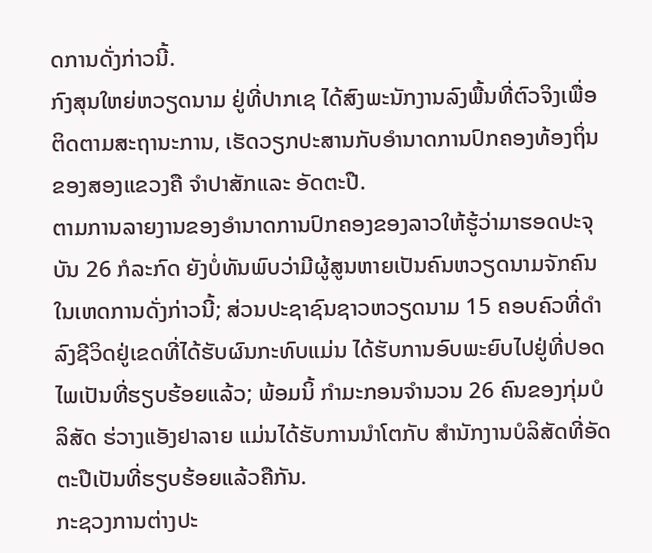ດການດັ່ງກ່າວນີ້.
ກົງສຸນໃຫຍ່ຫວຽດນາມ ຢູ່ທີ່ປາກເຊ ໄດ້ສົງພະນັກງານລົງພື້ນທີ່ຕົວຈິງເພື່ອຕິດຕາມສະຖານະການ, ເຮັດວຽກປະສານກັບອຳນາດການປົກຄອງທ້ອງຖິ່ນຂອງສອງແຂວງຄື ຈຳປາສັກແລະ ອັດຕະປື.
ຕາມການລາຍງານຂອງອຳນາດການປົກຄອງຂອງລາວໃຫ້ຮູ້ວ່າມາຮອດປະຈຸບັນ 26 ກໍລະກົດ ຍັງບໍ່ທັນພົບວ່າມີຜູ້ສູນຫາຍເປັນຄົນຫວຽດນາມຈັກຄົນ ໃນເຫດການດັ່ງກ່າວນີ້; ສ່ວນປະຊາຊົນຊາວຫວຽດນາມ 15 ຄອບຄົວທີ່ດຳລົງຊີວິດຢູ່ເຂດທີ່ໄດ້ຮັບຜົນກະທົບແມ່ນ ໄດ້ຮັບການອົບພະຍົບໄປຢູ່ທີ່ປອດໄພເປັນທີ່ຮຽບຮ້ອຍແລ້ວ; ພ້ອມນິ້ ກຳມະກອນຈຳນວນ 26 ຄົນຂອງກຸ່ມບໍລິສັດ ຮ່ວາງແອັງຢາລາຍ ແມ່ນໄດ້ຮັບການນຳໂຕກັບ ສຳນັກງານບໍລິສັດທີ່ອັດຕະປືເປັນທີ່ຮຽບຮ້ອຍແລ້ວຄືກັນ.
ກະຊວງການຕ່າງປະ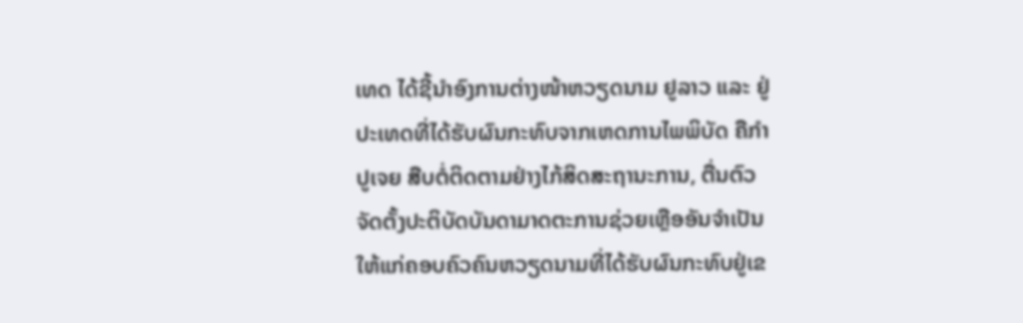ເທດ ໄດ້ຊີ້ນຳອົງການຕ່າງໜ້າຫວຽດນາມ ຢູລາວ ແລະ ຢູ່ປະເທດທີ່ໄດ້ຮັບຜົນກະທົບຈາກເຫດການໄພພິບັດ ຄືກຳປູເຈຍ ສືບຕໍ່ຕິດຕາມຢ່າງໄກ້ສິດສະຖານະການ, ຕື່ນຕົວຈັດຕັ້ງປະຕິບັດບັນດາມາດຕະການຊ່ວຍເຫຼືອອັນຈຳເປັນໃຫ້ແກ່ຄອບຄົວຄົນຫວຽດນາມທີ່ໄດ້ຮັບຜົນກະທົບຢູ່ເຂ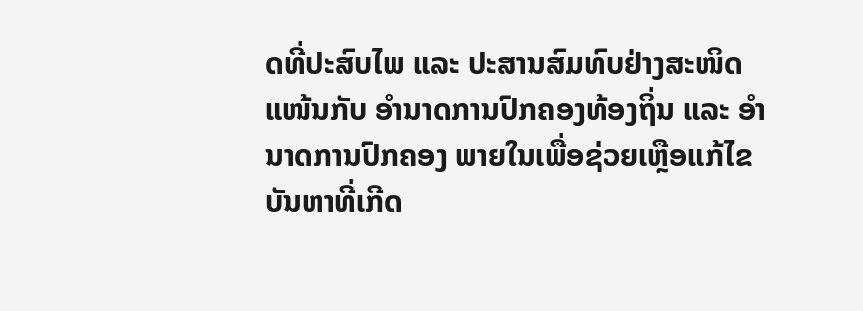ດທີ່ປະສົບໄພ ແລະ ປະສານສົມທົບຢ່າງສະໜິດແໜ້ນກັບ ອຳນາດການປົກຄອງທ້ອງຖິ່ນ ແລະ ອຳນາດການປົກຄອງ ພາຍໃນເພື່ອຊ່ວຍເຫຼືອແກ້ໄຂບັນຫາທີ່ເກີດ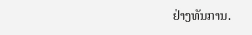ຢ່າງທັນການ.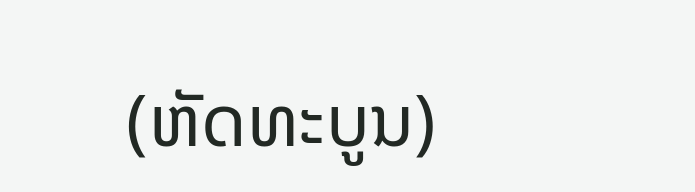(ຫັດທະບູນ)